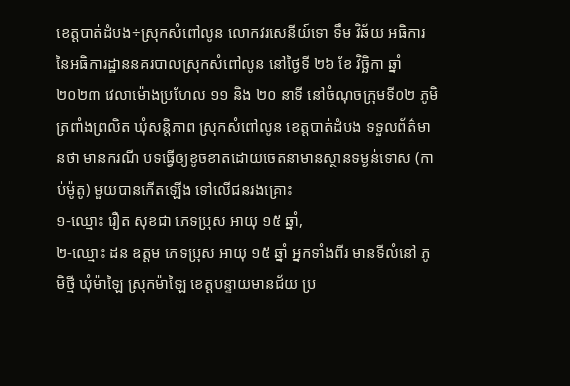ខេត្តបាត់ដំបង÷ស្រុកសំពៅលូន លោកវរសេនីយ៍ទោ ទឹម វិឆ័យ អធិការ នៃអធិការដ្ឋាននគរបាលស្រុកសំពៅលូន នៅថ្ងៃទី ២៦ ខែ វិច្ឆិកា ឆ្នាំ២០២៣ វេលាម៉ោងប្រហែល ១១ និង ២០ នាទី នៅចំណុចក្រុមទី០២ ភូមិត្រពាំងព្រលិត ឃុំសន្តិភាព ស្រុកសំពៅលូន ខេត្តបាត់ដំបង ទទួលព័ត៌មានថា មានករណី បទធ្វើឲ្យខូចខាតដោយចេតនាមានស្ថានទម្ងន់ទោស (កាប់ម៉ូតូ) មួយបានកើតឡើង ទៅលើជនរងគ្រោះ
១-ឈ្មោះ រឿត សុខជា ភេទប្រុស អាយុ ១៥ ឆ្នាំ,
២-ឈ្មោះ ដន ឧត្តម ភេទប្រុស អាយុ ១៥ ឆ្នាំ អ្នកទាំងពីរ មានទីលំនៅ ភូមិថ្មី ឃុំម៉ាឡៃ ស្រុកម៉ាឡៃ ខេត្តបន្ទាយមានជ័យ ប្រ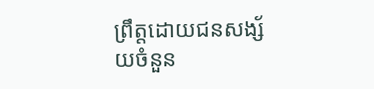ព្រឹត្តដោយជនសង្ស័យចំនួន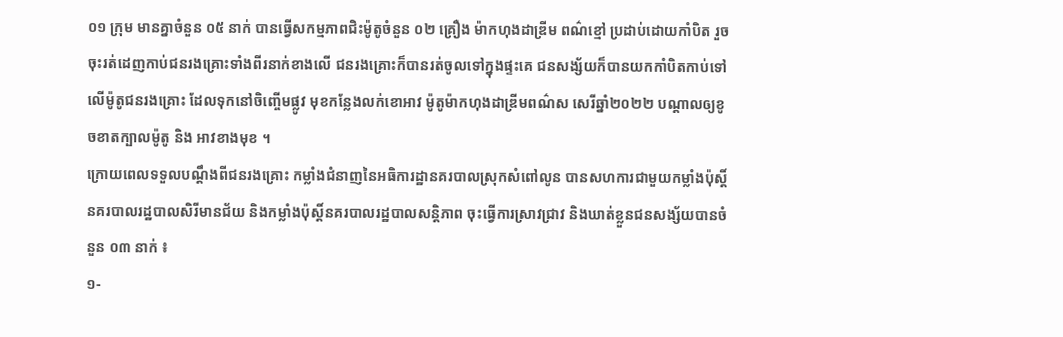០១ ក្រុម មានគ្នាចំនួន ០៥ នាក់ បានធ្វើសកម្មភាពជិះម៉ូតូចំនួន ០២ គ្រឿង ម៉ាកហុងដាឌ្រីម ពណ៌ខ្មៅ ប្រដាប់ដោយកាំបិត រួចចុះរត់ដេញកាប់ជនរងគ្រោះទាំងពីរនាក់ខាងលើ ជនរងគ្រោះក៏បានរត់ចូលទៅក្នុងផ្ទះគេ ជនសង្ស័យក៏បានយកកាំបិតកាប់ទៅលើម៉ូតូជនរងគ្រោះ ដែលទុកនៅចិញ្ចើមផ្លូវ មុខកន្លែងលក់ខោអាវ ម៉ូតូម៉ាកហុងដាឌ្រីមពណ៌ស សេរីឆ្នាំ២០២២ បណ្តាលឲ្យខូចខាតក្បាលម៉ូតូ និង អាវខាងមុខ ។
ក្រោយពេលទទួលបណ្តឹងពីជនរងគ្រោះ កម្លាំងជំនាញនៃអធិការដ្ឋានគរបាលស្រុកសំពៅលូន បានសហការជាមួយកម្លាំងប៉ុស្តិ៍នគរបាលរដ្ឋបាលសិរីមានជ័យ និងកម្លាំងប៉ុស្តិ៍នគរបាលរដ្ឋបាលសន្តិភាព ចុះធ្វើការស្រាវជ្រាវ និងឃាត់ខ្លួនជនសង្ស័យបានចំនួន ០៣ នាក់ ៖
១-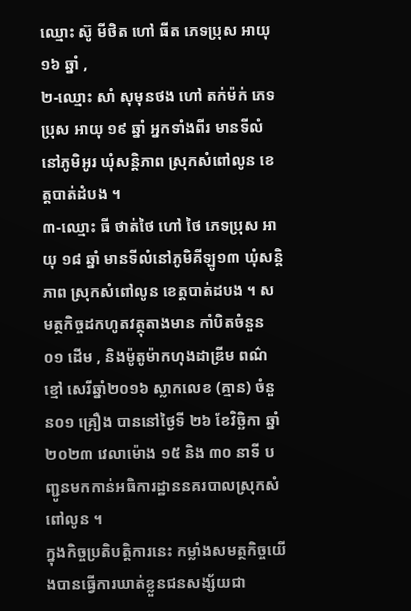ឈ្មោះ ស៊ូ មីថិត ហៅ ធីត ភេទប្រុស អាយុ ១៦ ឆ្នាំ ,
២-ឈ្មោះ សាំ សុមុនថង ហៅ តក់ម៉ក់ ភេទប្រុស អាយុ ១៩ ឆ្នាំ អ្នកទាំងពីរ មានទីលំនៅភូមិអូរ ឃុំសន្តិភាព ស្រុកសំពៅលូន ខេត្តបាត់ដំបង ។
៣-ឈ្មោះ ធី ថាត់ថៃ ហៅ ថៃ ភេទប្រុស អាយុ ១៨ ឆ្នាំ មានទីលំនៅភូមិគីឡូ១៣ ឃុំសន្តិភាព ស្រុកសំពៅលូន ខេត្តបាត់ដបង ។ សមត្ថកិច្ចដកហូតវត្ថុតាងមាន កាំបិតចំនួន ០១ ដើម , និងម៉ូតូម៉ាកហុងដាឌ្រីម ពណ៌ខ្មៅ សេរីឆ្នាំ២០១៦ ស្លាកលេខ (គ្មាន) ចំនួន០១ គ្រឿង បាននៅថ្ងៃទី ២៦ ខែវិច្ឆិកា ឆ្នាំ២០២៣ វេលាម៉ោង ១៥ និង ៣០ នាទី បញ្ជូនមកកាន់អធិការដ្ឋាននគរបាលស្រុកសំពៅលូន ។
ក្នុងកិច្ចប្រតិបត្តិការនេះ កម្លាំងសមត្ថកិច្ចយើងបានធ្វើការឃាត់ខ្លួនជនសង្ស័យជា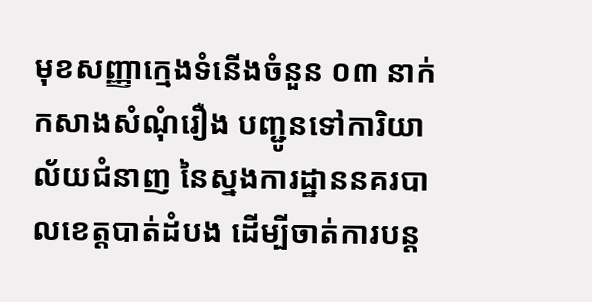មុខសញ្ញាក្មេងទំនើងចំនួន ០៣ នាក់ កសាងសំណុំរឿង បញ្ជូនទៅការិយាល័យជំនាញ នៃស្នងការដ្ឋាននគរបាលខេត្តបាត់ដំបង ដើម្បីចាត់ការបន្ត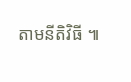តាមនីតិវិធី ៕